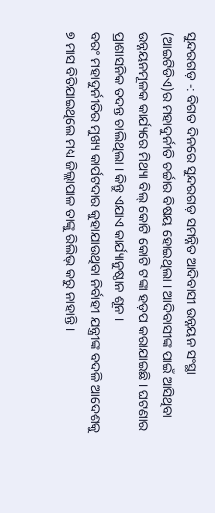ସୁନ୍ଦରଗଡ଼ -: ବିଗତ ଦିନରେ ସୁନ୍ଦରଗଡ଼ ସମନ୍ନିତ ଆଦିବାସୀ ଉନ୍ନୟନ ସଂସ୍ଥା (ଆଇଟିଡିଏ)ର ମହାଦୁର୍ନୀତି ଚର୍ଚ୍ଚାର ବିଷୟ ହୋଇଥିଲା । ଆଦିବାସୀଙ୍କ ପାଇଁ ଆସିଥିବା ଉନ୍ନୟନମୂଳକ କାର୍ଯ୍ୟରେ ମିଥ୍ୟା ବିଲ୍ କୋଟି କୋଟି ଟଙ୍କା ହଡ଼ପ କରାଯାଇଛି । ଘଟଣାର ପ୍ରାଶାସନିକ ତଦନ୍ତ ଚାଲିଥିଲା । କିନ୍ତୁ ଏଯାଏ କାର୍ଯ୍ୟାନୁଷ୍ଠାନ ଶୂନ ।
ବରଂ ମହାଦୁର୍ନୀତିର ମୁଖ୍ୟ କାର୍ପଟଦାର କୁହାଯାଉଥିବା ନିର୍ବାହୀ ଯନ୍ତ୍ରୀଙ୍କ ବଦଳି ଆଦେଶକୁ ୭ ମାସ ବିତିଯାଇଥିଲେ ମଧ୍ୟ ଜିଲ୍ଲାପାଳ ତାଙ୍କୁ ରିଲିଭ୍ କରୁ ନାହାନ୍ତି ।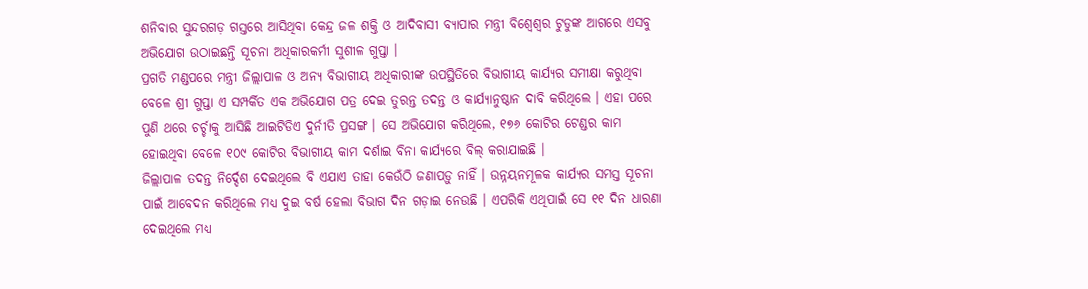ଶନିବାର ସୁନ୍ଦରଗଡ଼ ଗସ୍ତରେ ଆସିଥିବା କେନ୍ଦ୍ର ଜଳ ଶକ୍ତି ଓ ଆଦିବାସୀ ବ୍ୟାପାର ମନ୍ତ୍ରୀ ବିଶ୍ୱେଶ୍ୱର ଟୁଡୁଙ୍କ ଆଗରେ ଏସବୁ ଅଭିଯୋଗ ଉଠାଇଛନ୍ତି ସୂଚନା ଅଧିକାରକର୍ମୀ ସୁଶୀଳ ଗୁପ୍ତା ।
ପ୍ରଗତି ମଣ୍ଡପରେ ମନ୍ତ୍ରୀ ଜିଲ୍ଲାପାଳ ଓ ଅନ୍ୟ ବିଭାଗୀୟ ଅଧିକାରୀଙ୍କ ଉପସ୍ଥିତିରେ ବିଭାଗୀୟ କାର୍ଯ୍ୟର ସମୀକ୍ଷା କରୁଥିବା ବେଳେ ଶ୍ରୀ ଗୁପ୍ତା ଏ ସମ୍ପର୍କିତ ଏକ ଅଭିଯୋଗ ପତ୍ର ଦେଇ ତୁରନ୍ତ ତଦନ୍ତ ଓ କାର୍ଯ୍ୟାନୁଷ୍ଠାନ ଦାବି କରିଥିଲେ । ଏହା ପରେ ପୁଣି ଥରେ ଚର୍ଚ୍ଚାକୁ ଆସିଛି ଆଇଟିଡିଏ ଦୁର୍ନୀତି ପ୍ରସଙ୍ଗ । ସେ ଅଭିଯୋଗ କରିଥିଲେ, ୧୭୬ କୋଟିର ଟେଣ୍ଡର କାମ ହୋଇଥିବା ବେଳେ ୧୦୯ କୋଟିର ବିଭାଗୀୟ କାମ ଦର୍ଶାଇ ବିନା କାର୍ଯ୍ୟରେ ବିଲ୍ କରାଯାଇଛି ।
ଜିଲ୍ଲାପାଳ ତଦନ୍ତ ନିର୍ଦ୍ଦେଶ ଦେଇଥିଲେ ବି ଏଯାଏ ତାହା କେଉଁଠି ଜଣାପଡ଼ୁ ନାହିଁ । ଉନ୍ନୟନମୂଳକ କାର୍ଯ୍ୟର ସମସ୍ତ ସୂଚନା ପାଇଁ ଆବେଦନ କରିଥିଲେ ମଧ୍ୟ ଦୁଇ ବର୍ଷ ହେଲା ବିଭାଗ ଦିନ ଗଡ଼ାଇ ନେଉଛି । ଏପରିକି ଏଥିପାଇଁ ସେ ୧୧ ଦିନ ଧାରଣା ଦେଇଥିଲେ ମଧ୍ୟ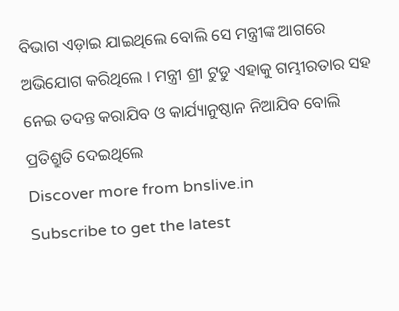ବିଭାଗ ଏଡ଼ାଇ ଯାଇଥିଲେ ବୋଲି ସେ ମନ୍ତ୍ରୀଙ୍କ ଆଗରେ ଅଭିଯୋଗ କରିଥିଲେ । ମନ୍ତ୍ରୀ ଶ୍ରୀ ଟୁଡୁ ଏହାକୁ ଗମ୍ଭୀରତାର ସହ ନେଇ ତଦନ୍ତ କରାଯିବ ଓ କାର୍ଯ୍ୟାନୁଷ୍ଠାନ ନିଆଯିବ ବୋଲି ପ୍ରତିଶ୍ରୁତି ଦେଇଥିଲେ
Discover more from bnslive.in
Subscribe to get the latest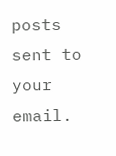posts sent to your email.